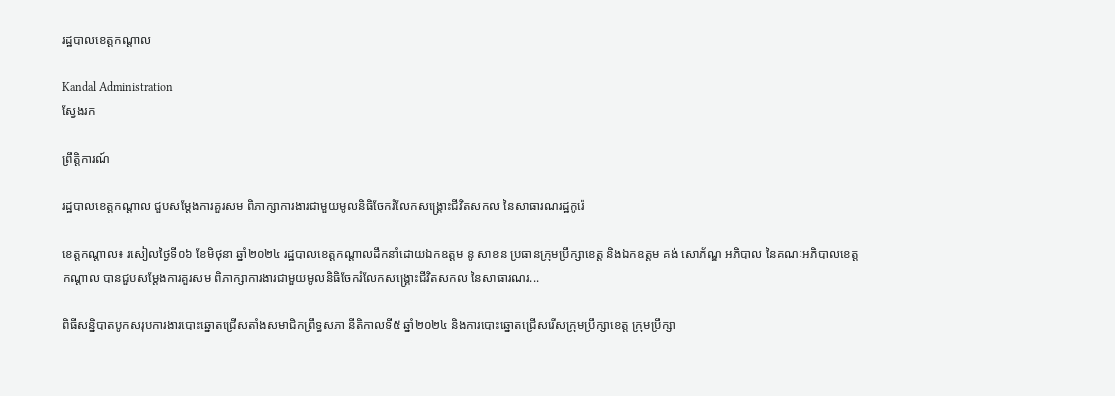រដ្ឋបាលខេត្តកណ្តាល

Kandal Administration
ស្វែងរក

ព្រឹត្តិការណ៍

រដ្ឋបាលខេត្តកណ្តាល ជួបសម្តែងការគួរសម ពិភាក្សាការងារជាមួយមូលនិធិចែករំលែកសង្គ្រោះជីវិតសកល នៃសាធារណរដ្ឋកូរ៉េ

ខេត្តកណ្ដាល៖ រសៀលថ្ងៃទី០៦ ខែមិថុនា ឆ្នាំ២០២៤ រដ្ឋបាលខេត្តកណ្ដាលដឹកនាំដោយឯកឧត្ដម នូ សាខន ប្រធានក្រុមប្រឹក្សាខេត្ត និងឯកឧត្ដម គង់ សោភ័ណ្ឌ អភិបាល នៃគណៈអភិបាលខេត្តកណ្ដាល បានជួបសម្តែងការគួរសម ពិភាក្សាការងារជាមួយមូលនិធិចែករំលែកសង្គ្រោះជីវិតសកល នៃសាធារណរ...

ពិធីសន្និបាតបូកសរុបការងារបោះឆ្នោតជ្រើសតាំងសមាជិកព្រឹទ្ធសភា នីតិកាលទី៥ ឆ្នាំ២០២៤ និងការបោះឆ្នោតជ្រើសរើសក្រុមប្រឹក្សាខេត្ត ក្រុមប្រឹក្សា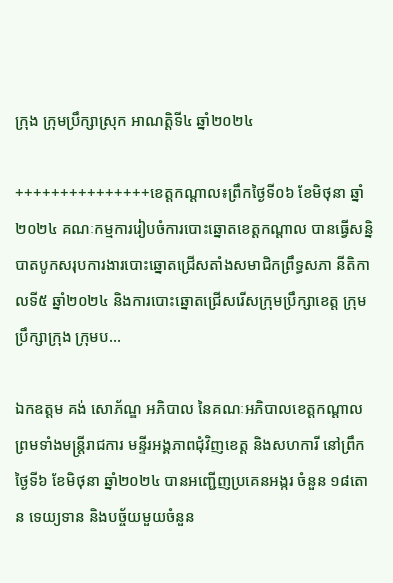ក្រុង ក្រុមប្រឹក្សាស្រុក អាណត្តិទី៤ ឆ្នាំ២០២៤

+++++++++++++++ខេត្តកណ្ដាល៖ព្រឹកថ្ងៃទី០៦ ខែមិថុនា ឆ្នាំ២០២៤ គណៈកម្មការរៀបចំការបោះឆ្នោតខេត្តកណ្ដាល បានធើ្វសន្និបាតបូកសរុបការងារបោះឆ្នោតជ្រើសតាំងសមាជិកព្រឹទ្ធសភា នីតិកាលទី៥ ឆ្នាំ២០២៤ និងការបោះឆ្នោតជ្រើសរើសក្រុមប្រឹក្សាខេត្ត ក្រុមប្រឹក្សាក្រុង ក្រុមប...

ឯកឧត្តម គង់ សោភ័ណ្ឌ អភិបាល នៃគណៈអភិបាលខេត្តកណ្ដាល ព្រមទាំងមន្ត្រីរាជការ មន្ទីរអង្គភាពជុំវិញខេត្ត និងសហការី នៅព្រឹកថ្ងៃទី៦ ខែមិថុនា ឆ្នាំ២០២៤ បានអញ្ជើញប្រគេនអង្ករ ចំនួន ១៨តោន ទេយ្យទាន និងបច្ច័យមួយចំនួន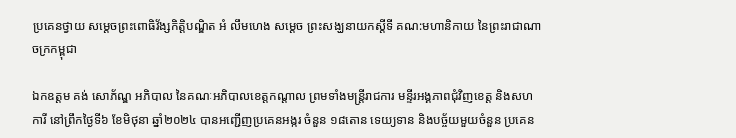ប្រគេនថ្វាយ សម្ដេចព្រះពោធិវ័ង្សកិត្តិបណ្ឌិត អំ លឹមហេង សម្ដេច ព្រះសង្ឃនាយកស្តីទី គណ:មហានិកាយ នៃព្រះរាជាណាចក្រកម្ពុជា

ឯកឧត្តម គង់ សោភ័ណ្ឌ អភិបាល នៃគណៈអភិបាលខេត្តកណ្ដាល ព្រមទាំងមន្ត្រីរាជការ មន្ទីរអង្គភាពជុំវិញខេត្ត និងសហការី នៅព្រឹកថ្ងៃទី៦ ខែមិថុនា ឆ្នាំ២០២៤ បានអញ្ជើញប្រគេនអង្ករ ចំនួន ១៨តោន ទេយ្យទាន និងបច្ច័យមួយចំនួន ប្រគេន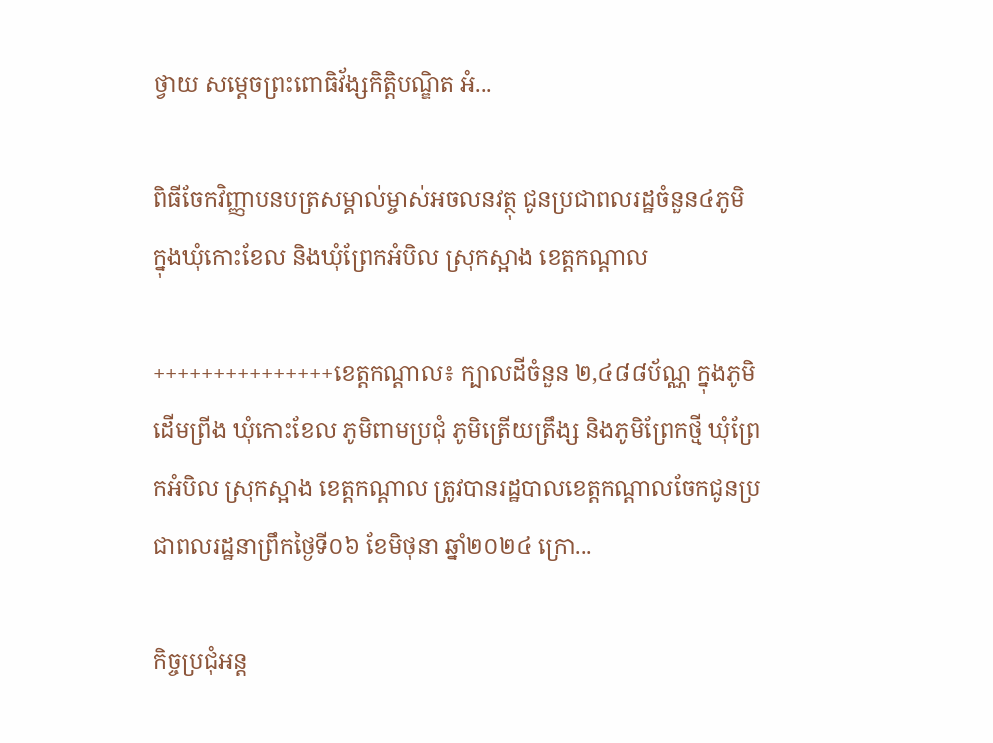ថ្វាយ សម្ដេចព្រះពោធិវ័ង្សកិត្តិបណ្ឌិត អំ...

ពិធីចែកវិញ្ញាបនបត្រសម្គាល់ម្ចាស់អចលនវត្ថុ ជូនប្រជាពលរដ្ឋចំនួន៤ភូមិ ក្នុងឃុំកោះខែល និងឃុំព្រែកអំបិល ស្រុកស្អាង ខេត្តកណ្តាល

+++++++++++++++ខេត្តកណ្ដាល៖ ក្បាលដីចំនួន ២,៤៨៨ប័ណ្ណ ក្នុងភូមិដើមព្រីង ឃុំកោះខែល ភូមិពាមប្រជុំ ភូមិត្រើយត្រឹង្ស និងភូមិព្រែកថ្មី ឃុំព្រែកអំបិល ស្រុកស្អាង ខេត្តកណ្តាល ត្រូវបានរដ្ឋបាលខេត្តកណ្ដាលចែកជូនប្រជាពលរដ្ឋនាព្រឹកថ្ងៃទី០៦ ខែមិថុនា ឆ្នាំ២០២៤ ក្រោ...

កិច្ចប្រជុំអន្ត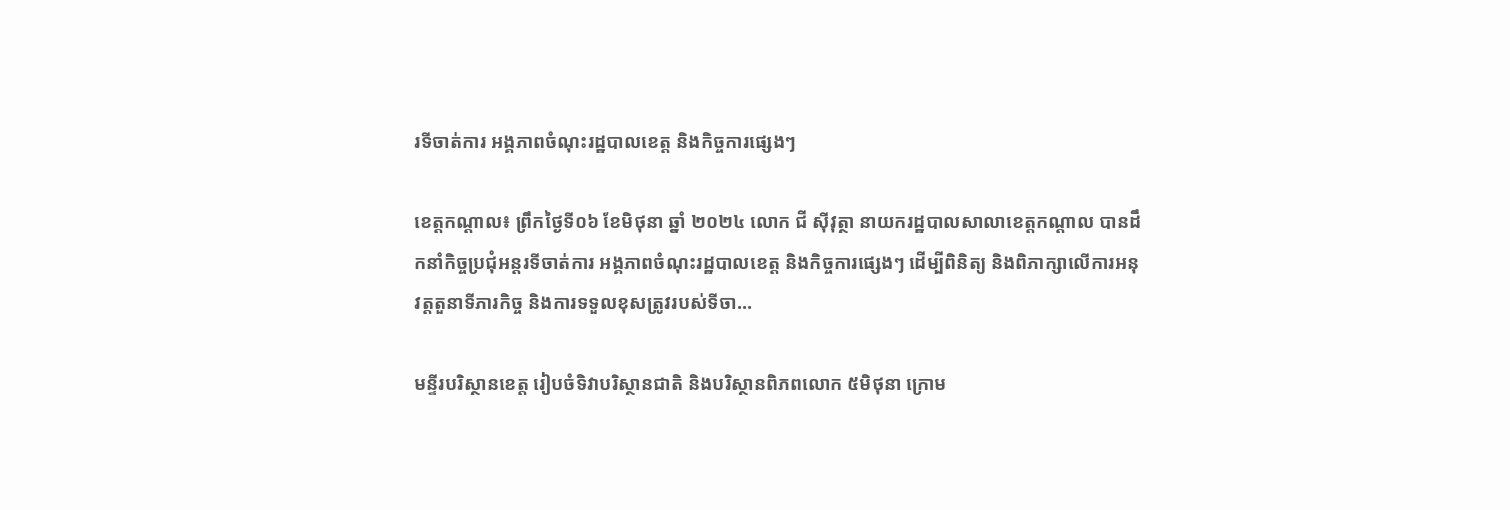រទីចាត់ការ អង្គភាពចំណុះរដ្ឋបាលខេត្ត និងកិច្ចការផ្សេងៗ

ខេត្តកណ្ដាល៖ ព្រឹកថ្ងៃទី០៦ ខែមិថុនា ឆ្នាំ ២០២៤ លោក ជី ស៊ីវុត្ថា នាយករដ្ឋបាលសាលាខេត្តកណ្ដាល បានដឹកនាំកិច្ចប្រជុំអន្តរទីចាត់ការ អង្គភាពចំណុះរដ្ឋបាលខេត្ត និងកិច្ចការផ្សេងៗ ដើម្បីពិនិត្យ និងពិភាក្សាលើការអនុវត្តតួនាទីភារកិច្ច និងការទទួលខុសត្រូវរបស់ទីចា...

មន្ទីរបរិស្ថានខេត្ត រៀបចំទិវាបរិស្ថានជាតិ និងបរិស្ថានពិភពលោក ៥មិថុនា ក្រោម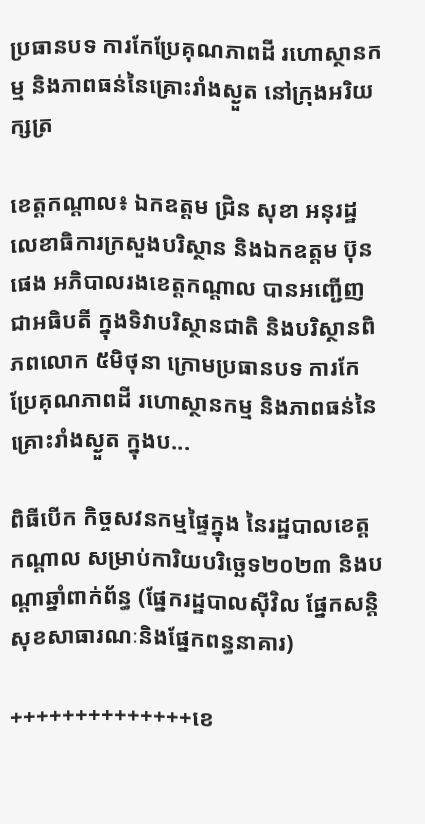ប្រធានបទ ការកែប្រែគុណភាពដី រហោស្ថានកម្ម និងភាពធន់នៃគ្រោះរាំងស្ងួត នៅក្រុងអរិយក្សត្រ

ខេត្តកណ្តាល៖ ឯកឧត្តម ជ្រិន សុខា អនុរដ្ឋលេខាធិការក្រសួងបរិស្ថាន និងឯកឧត្តម ប៊ុន ផេង អភិបាលរងខេត្តកណ្ដាល បានអញ្ជើញជាអធិបតី ក្នុងទិវាបរិស្ថានជាតិ និងបរិស្ថានពិភពលោក ៥មិថុនា ក្រោមប្រធានបទ ការកែប្រែគុណភាពដី រហោស្ថានកម្ម និងភាពធន់នៃគ្រោះរាំងស្ងួត ក្នុងប...

ពិធីបើក កិច្ចសវនកម្មផ្ទៃក្នុង នៃរដ្ឋបាលខេត្តកណ្តាល សម្រាប់ការិយបរិច្ឆេទ២០២៣ និងបណ្តាឆ្នាំពាក់ព័ន្ធ (ផ្នែករដ្ឋបាលស៊ីវិល ផ្នែកសន្តិសុខសាធារណៈនិងផ្នែកពន្ធនាគារ)

++++++++++++++ខេ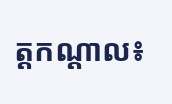ត្តកណ្តាល៖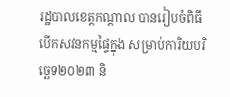រដ្ឋបាលខេត្តកណ្តាល បានរៀបចំពិធីបើកសវនកម្មផ្ទៃក្នុង សម្រាប់ការិយបរិច្ឆេទ២០២៣ និ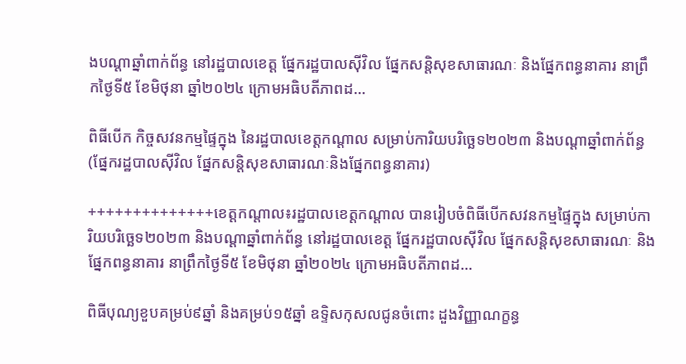ងបណ្តាឆ្នាំពាក់ព័ន្ធ នៅរដ្ឋបាលខេត្ត ផ្នែករដ្ឋបាលស៊ីវិល ផ្នែកសន្តិសុខសាធារណៈ និងផ្នែកពន្ធនាគារ នាព្រឹកថ្ងៃទី៥ ខែមិថុនា ឆ្នាំ២០២៤ ក្រោមអធិបតីភាពដ...

ពិធីបើក កិច្ចសវនកម្មផ្ទៃក្នុង នៃរដ្ឋបាលខេត្តកណ្តាល សម្រាប់ការិយបរិច្ឆេទ២០២៣ និងបណ្តាឆ្នាំពាក់ព័ន្ធ (ផ្នែករដ្ឋបាលស៊ីវិល ផ្នែកសន្តិសុខសាធារណៈនិងផ្នែកពន្ធនាគារ)

++++++++++++++ខេត្តកណ្តាល៖រដ្ឋបាលខេត្តកណ្តាល បានរៀបចំពិធីបើកសវនកម្មផ្ទៃក្នុង សម្រាប់ការិយបរិច្ឆេទ២០២៣ និងបណ្តាឆ្នាំពាក់ព័ន្ធ នៅរដ្ឋបាលខេត្ត ផ្នែករដ្ឋបាលស៊ីវិល ផ្នែកសន្តិសុខសាធារណៈ និងផ្នែកពន្ធនាគារ នាព្រឹកថ្ងៃទី៥ ខែមិថុនា ឆ្នាំ២០២៤ ក្រោមអធិបតីភាពដ...

ពិធីបុណ្យខួបគម្រប់៩ឆ្នាំ និងគម្រប់១៥ឆ្នាំ ឧទ្ទិសកុសលជូនចំពោះ ដួងវិញ្ញាណក្ខន្ធ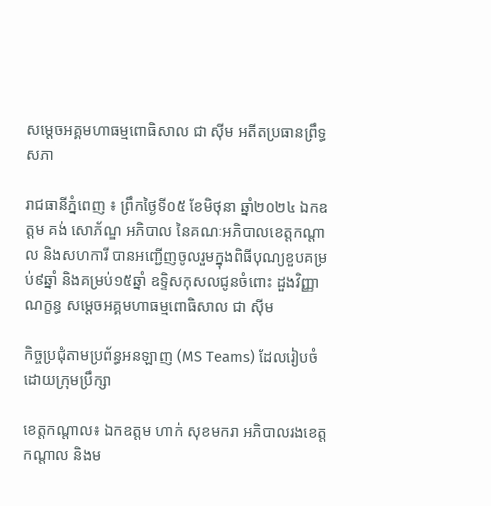សម្ដេចអគ្គមហាធម្មពោធិសាល ជា ស៊ីម អតីតប្រធានព្រឹទ្ធសភា

រាជធានីភ្នំពេញ ៖ ព្រឹកថ្ងៃទី០៥ ខែមិថុនា ឆ្នាំ២០២៤ ឯកឧត្តម គង់ សោភ័ណ្ឌ អភិបាល នៃគណៈអភិបាលខេត្តកណ្តាល និងសហការី បានអញ្ជើញចូលរួមក្នុងពិធីបុណ្យខួបគម្រប់៩ឆ្នាំ និងគម្រប់១៥ឆ្នាំ ឧទ្ទិសកុសលជូនចំពោះ ដួងវិញ្ញាណក្ខន្ធ សម្ដេចអគ្គមហាធម្មពោធិសាល ជា ស៊ីម

កិច្ចប្រជុំតាមប្រព័ន្ធអនឡាញ (MS Teams) ដែលរៀបចំដោយក្រុមប្រឹក្សា

ខេត្តកណ្តាល៖ ឯកឧត្តម ហាក់ សុខមករា អភិបាលរងខេត្តកណ្តាល និងម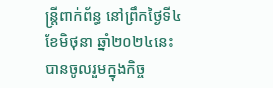ន្ត្រីពាក់ព័ន្ធ នៅព្រឹកថ្ងៃទី៤ ខែមិថុនា ឆ្នាំ២០២៤នេះ បានចូលរួមក្នុងកិច្ច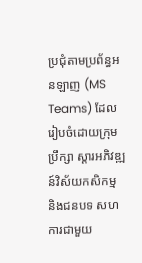ប្រជុំតាមប្រព័ន្ធអនឡាញ (MS Teams) ដែលរៀបចំដោយក្រុមប្រឹក្សា ស្តារអភិវឌ្ឍន៍វិស័យកសិកម្ម និងជនបទ សហការជាមួយ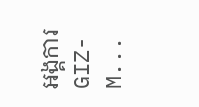អង្គការ GIZ-M...